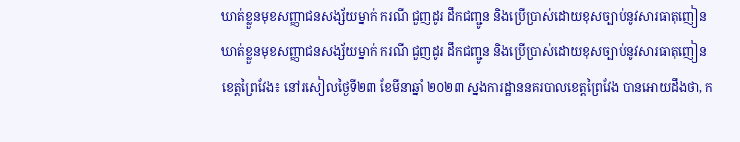ឃាត់ខ្លួនមុខសញ្ញាជនសង្ស័យម្នាក់ ករណី ជួញដូរ ដឹកជញ្ជូន និងប្រើប្រាស់ដោយខុសច្បាប់នូវសារធាតុញៀន
ឃាត់ខ្លួនមុខសញ្ញាជនសង្ស័យម្នាក់ ករណី ជួញដូរ ដឹកជញ្ជូន និងប្រើប្រាស់ដោយខុសច្បាប់នូវសារធាតុញៀន
ខេត្តព្រៃវែង៖ នៅរសៀលថ្ងៃទី២៣ ខែមីនាឆ្នាំ ២០២៣ ស្នងការដ្ឋាននគរបាលខេត្តព្រៃវែង បានអោយដឹងថា, ក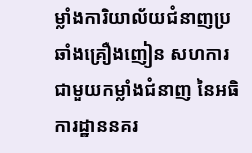ម្លាំងការិយាល័យជំនាញប្រឆាំងគ្រឿងញៀន សហការជាមួយកម្លាំងជំនាញ នៃអធិការដ្ឋាននគរ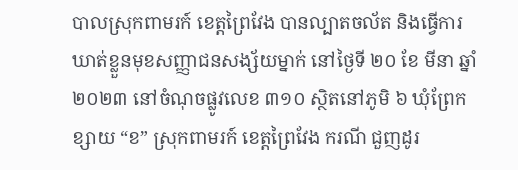បាលស្រុកពាមរក៍ ខេត្តព្រៃវែង បានល្បាតចល័ត និងធ្វើការឃាត់ខ្លួនមុខសញ្ញាជនសង្ស័យម្នាក់ នៅថ្ងៃទី ២០ ខែ មីនា ឆ្នាំ ២០២៣ នៅចំណុចផ្លូវលេខ ៣១០ ស្ថិតនៅភូមិ ៦ ឃុំព្រែកខ្សាយ “ខ” ស្រុកពាមរក៍ ខេត្តព្រៃវែង ករណី ជួញដូរ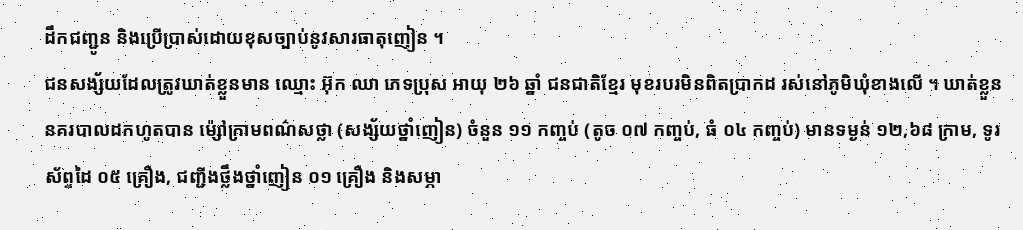ដឹកជញ្ជូន និងប្រើប្រាស់ដោយខុសច្បាប់នូវសារធាតុញៀន ។
ជនសង្ស័យដែលត្រូវឃាត់ខ្លួនមាន ឈ្មោះ អ៊ុក ឈា ភេទប្រុស អាយុ ២៦ ឆ្នាំ ជនជាតិខ្មែរ មុខរបរមិនពិតប្រាកដ រស់នៅភូមិឃុំខាងលើ ។ ឃាត់ខ្លួន នគរបាលដកហូតបាន ម៉្សៅក្រាមពណ៌សថ្លា (សង្ស័យថ្នាំញៀន) ចំនួន ១១ កញ្ចប់ (តូច ០៧ កញ្ចប់, ធំ ០៤ កញ្ចប់) មានទម្ងន់ ១២,៦៨ ក្រាម, ទូរស័ព្ទដៃ ០៥ គ្រឿង, ជញ្ជីងថ្លឹងថ្នាំញៀន ០១ គ្រឿង និងសម្ភា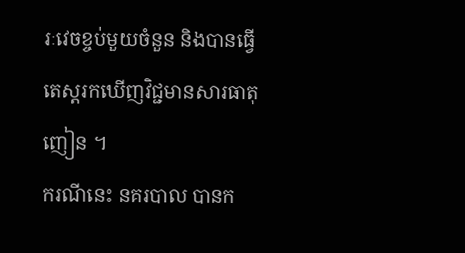រៈវេចខ្ចប់មួយចំនួន និងបានធ្វើតេស្តរកឃើញវិជ្ជមានសារធាតុញៀន ។
ករណីនេះ នគរបាល បានក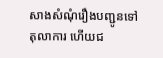សាងសំណុំរឿងបញ្ជូនទៅតុលាការ ហើយជ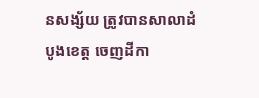នសង្ស័យ ត្រូវបានសាលាដំបូងខេត្ត ចេញដីកា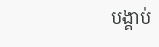បង្គាប់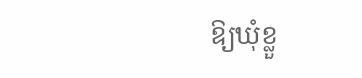ឱ្យឃុំខ្លួ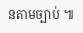នតាមច្បាប់ ៕